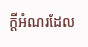ក្ដីអំណរដែល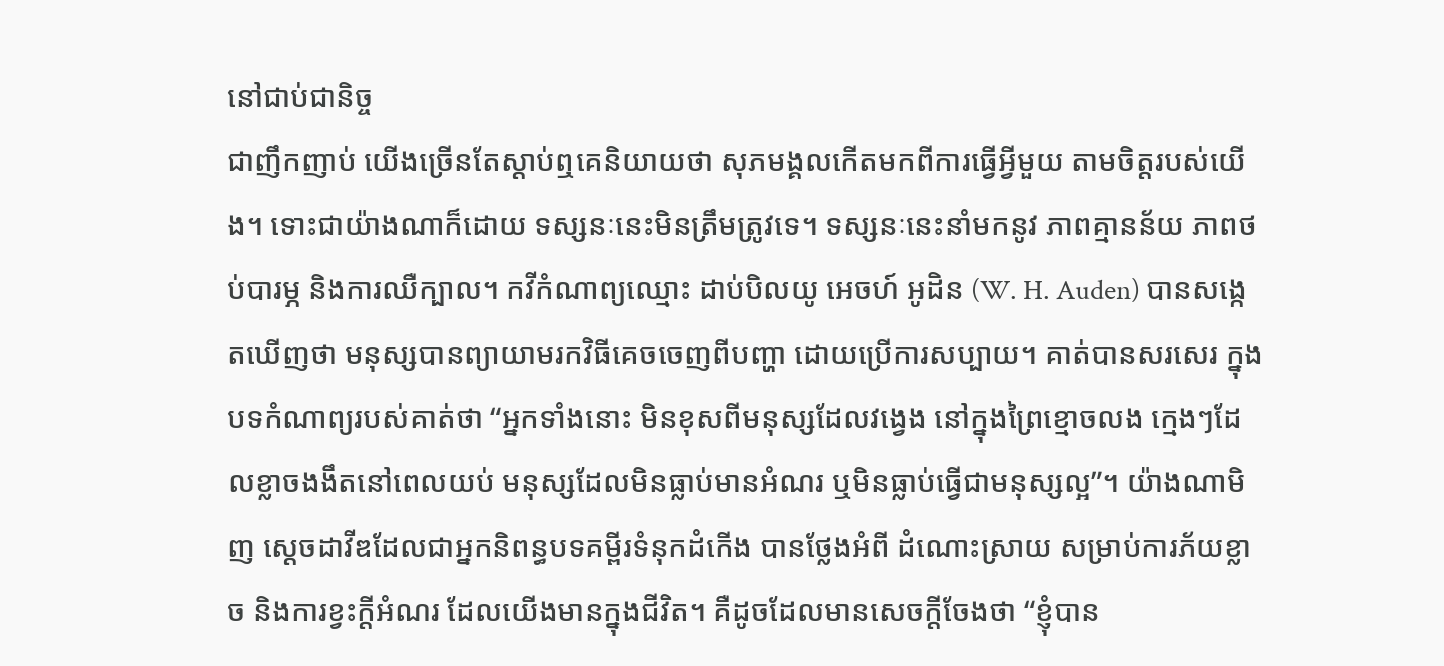នៅជាប់ជានិច្ច
ជាញឹកញាប់ យើងច្រើនតែស្ដាប់ឮគេនិយាយថា សុភមង្គលកើតមកពីការធ្វើអ្វីមួយ តាមចិត្តរបស់យើង។ ទោះជាយ៉ាងណាក៏ដោយ ទស្សនៈនេះមិនត្រឹមត្រូវទេ។ ទស្សនៈនេះនាំមកនូវ ភាពគ្មានន័យ ភាពថប់បារម្ភ និងការឈឺក្បាល។ កវីកំណាព្យឈ្មោះ ដាប់បិលយូ អេចហ៍ អូដិន (W. H. Auden) បានសង្កេតឃើញថា មនុស្សបានព្យាយាមរកវិធីគេចចេញពីបញ្ហា ដោយប្រើការសប្បាយ។ គាត់បានសរសេរ ក្នុងបទកំណាព្យរបស់គាត់ថា “អ្នកទាំងនោះ មិនខុសពីមនុស្សដែលវង្វេង នៅក្នុងព្រៃខ្មោចលង ក្មេងៗដែលខ្លាចងងឹតនៅពេលយប់ មនុស្សដែលមិនធ្លាប់មានអំណរ ឬមិនធ្លាប់ធ្វើជាមនុស្សល្អ”។ យ៉ាងណាមិញ ស្ដេចដាវីឌដែលជាអ្នកនិពន្ធបទគម្ពីរទំនុកដំកើង បានថ្លែងអំពី ដំណោះស្រាយ សម្រាប់ការភ័យខ្លាច និងការខ្វះក្តីអំណរ ដែលយើងមានក្នុងជីវិត។ គឺដូចដែលមានសេចក្តីចែងថា “ខ្ញុំបាន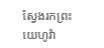ស្វែងរកព្រះយេហូវ៉ា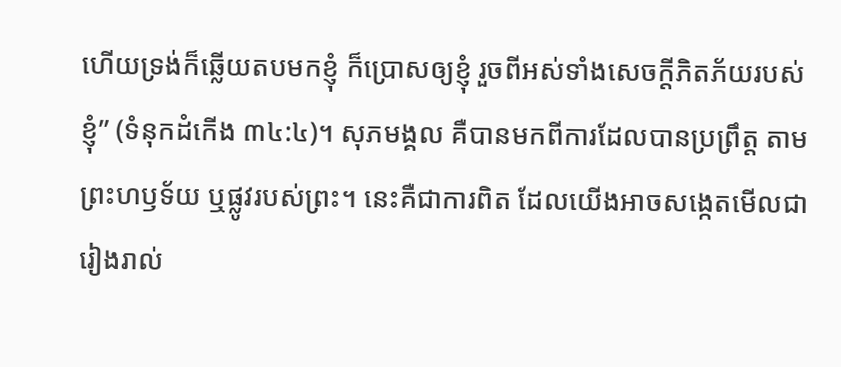ហើយទ្រង់ក៏ឆ្លើយតបមកខ្ញុំ ក៏ប្រោសឲ្យខ្ញុំ រួចពីអស់ទាំងសេចក្តីភិតភ័យរបស់ខ្ញុំ” (ទំនុកដំកើង ៣៤:៤)។ សុភមង្គល គឺបានមកពីការដែលបានប្រព្រឹត្ត តាមព្រះហឫទ័យ ឬផ្លូវរបស់ព្រះ។ នេះគឺជាការពិត ដែលយើងអាចសង្កេតមើលជារៀងរាល់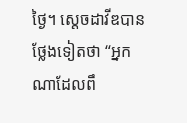ថ្ងៃ។ ស្ដេចដាវីឌបានថ្លែងទៀតថា “អ្នកណាដែលពឹ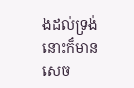ងដល់ទ្រង់ នោះក៏មានសេច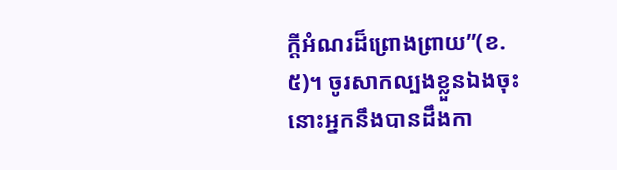ក្តីអំណរដ៏ព្រោងព្រាយ”(ខ.៥)។ ចូរសាកល្បងខ្លួនឯងចុះ នោះអ្នកនឹងបានដឹងកា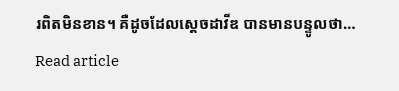រពិតមិនខាន។ គឺដូចដែលស្ដេចដាវីឌ បានមានបន្ទូលថា…
Read article